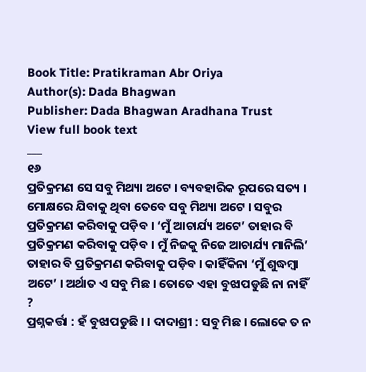Book Title: Pratikraman Abr Oriya
Author(s): Dada Bhagwan
Publisher: Dada Bhagwan Aradhana Trust
View full book text
___
୧୬
ପ୍ରତିକ୍ରମଣ ସେ ସବୁ ମିଥ୍ୟା ଅଟେ । ବ୍ୟବହାରିକ ରୂପରେ ସତ୍ୟ । ମୋକ୍ଷରେ ଯିବାକୁ ଥିବା ତେବେ ସବୁ ମିଥ୍ୟା ଅଟେ । ସବୁର ପ୍ରତିକ୍ରମଣ କରିବାକୁ ପଡ଼ିବ । ‘ମୁଁ ଆଚାର୍ଯ୍ୟ ଅଟେ’ ତାହାର ବି ପ୍ରତିକ୍ରମଣ କରିବାକୁ ପଡ଼ିବ । ମୁଁ ନିଜକୁ ନିଜେ ଆଚାର୍ଯ୍ୟ ମାନିଲି’ ତାହାର ବି ପ୍ରତିକ୍ରମଣ କରିବାକୁ ପଡ଼ିବ । କାହିଁକିନା ‘ମୁଁ ଶୁଦ୍ଧମ୍ବା ଅଟେ’ । ଅର୍ଥାତ ଏ ସବୁ ମିଛ । ତୋତେ ଏହା ବୁଝାପଡୁଛି ନା ନାହିଁ ?
ପ୍ରଶ୍ନକର୍ତ୍ତା : ହଁ ବୁଝାପଡୁଛି । । ଦାଦାଶ୍ରୀ : ସବୁ ମିଛ । ଲୋକେ ତ ନ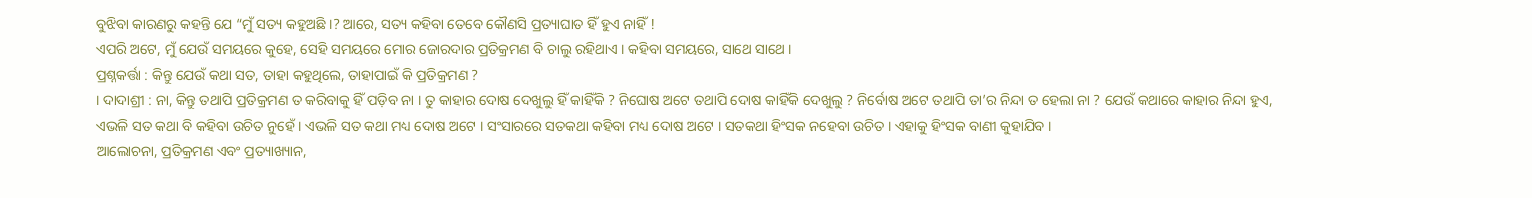ବୁଝିବା କାରଣରୁ କହନ୍ତି ଯେ “ମୁଁ ସତ୍ୟ କହୁଅଛି ।? ଆରେ, ସତ୍ୟ କହିବା ତେବେ କୌଣସି ପ୍ରତ୍ୟାଘାତ ହିଁ ହୁଏ ନାହିଁ !
ଏପରି ଅଟେ, ମୁଁ ଯେଉଁ ସମୟରେ କୁହେ, ସେହି ସମୟରେ ମୋର ଜୋରଦାର ପ୍ରତିକ୍ରମଣ ବି ଚାଲୁ ରହିଥାଏ । କହିବା ସମୟରେ, ସାଥେ ସାଥେ ।
ପ୍ରଶ୍ନକର୍ତ୍ତା : କିନ୍ତୁ ଯେଉଁ କଥା ସତ, ତାହା କହୁଥିଲେ, ତାହାପାଇଁ କି ପ୍ରତିକ୍ରମଣ ?
। ଦାଦାଶ୍ରୀ : ନା, କିନ୍ତୁ ତଥାପି ପ୍ରତିକ୍ରମଣ ତ କରିବାକୁ ହିଁ ପଡ଼ିବ ନା । ତୁ କାହାର ଦୋଷ ଦେଖୁଲୁ ହିଁ କାହିଁକି ? ନିଘୋଷ ଅଟେ ତଥାପି ଦୋଷ କାହିଁକି ଦେଖୁଲୁ ? ନିର୍ବୋଷ ଅଟେ ତଥାପି ତା’ର ନିନ୍ଦା ତ ହେଲା ନା ? ଯେଉଁ କଥାରେ କାହାର ନିନ୍ଦା ହୁଏ, ଏଭଳି ସତ କଥା ବି କହିବା ଉଚିତ ନୁହେଁ । ଏଭଳି ସତ କଥା ମଧ୍ୟ ଦୋଷ ଅଟେ । ସଂସାରରେ ସତକଥା କହିବା ମଧ୍ୟ ଦୋଷ ଅଟେ । ସତକଥା ହିଂସକ ନହେବା ଉଚିତ । ଏହାକୁ ହିଂସକ ବାଣୀ କୁହାଯିବ ।
ଆଲୋଚନା, ପ୍ରତିକ୍ରମଣ ଏବଂ ପ୍ରତ୍ୟାଖ୍ୟାନ,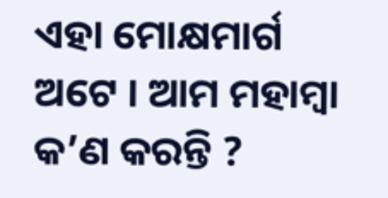ଏହା ମୋକ୍ଷମାର୍ଗ ଅଟେ । ଆମ ମହାମ୍ବା କ’ଣ କରନ୍ତି ?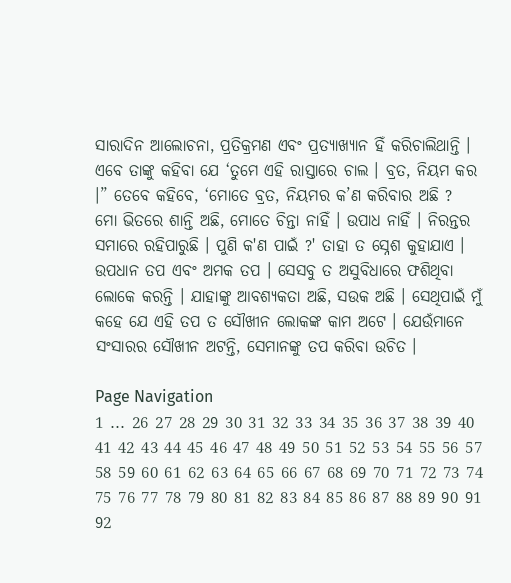ସାରାଦିନ ଆଲୋଚନା, ପ୍ରତିକ୍ରମଣ ଏବଂ ପ୍ରତ୍ୟାଖ୍ୟାନ ହିଁ କରିଚାଲିଥାନ୍ତି । ଏବେ ତାଙ୍କୁ କହିବା ଯେ ‘ତୁମେ ଏହି ରାସ୍ତାରେ ଚାଲ । ବ୍ରତ, ନିୟମ କର ।” ତେବେ କହିବେ, ‘ମୋତେ ବ୍ରତ, ନିୟମର କ’ଣ କରିବାର ଅଛି ?
ମୋ ଭିତରେ ଶାନ୍ତି ଅଛି, ମୋତେ ଚିନ୍ତା ନାହିଁ । ଉପାଧ ନାହିଁ । ନିରନ୍ତର ସମାରେ ରହିପାରୁଛି । ପୁଣି କ'ଣ ପାଇଁ ?' ତାହା ତ ସ୍ନେଶ କୁହାଯାଏ । ଉପଧାନ ତପ ଏବଂ ଅମକ ତପ । ସେସବୁ ତ ଅସୁବିଧାରେ ଫଶିଥିବା ଲୋକେ କରନ୍ତି । ଯାହାଙ୍କୁ ଆବଶ୍ୟକତା ଅଛି, ସଉକ ଅଛି । ସେଥିପାଇଁ ମୁଁ କହେ ଯେ ଏହି ତପ ତ ସୌଖୀନ ଲୋକଙ୍କ କାମ ଅଟେ । ଯେଉଁମାନେ ସଂସାରର ସୌଖୀନ ଅଟନ୍ତି, ସେମାନଙ୍କୁ ତପ କରିବା ଉଚିତ ।

Page Navigation
1 ... 26 27 28 29 30 31 32 33 34 35 36 37 38 39 40 41 42 43 44 45 46 47 48 49 50 51 52 53 54 55 56 57 58 59 60 61 62 63 64 65 66 67 68 69 70 71 72 73 74 75 76 77 78 79 80 81 82 83 84 85 86 87 88 89 90 91 92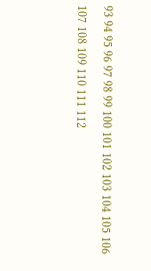93 94 95 96 97 98 99 100 101 102 103 104 105 106 107 108 109 110 111 112